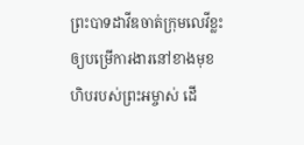ព្រះបាទដាវីឌចាត់ក្រុមលេវីខ្លះឲ្យបម្រើការងារនៅខាងមុខហិបរបស់ព្រះអម្ចាស់ ដើ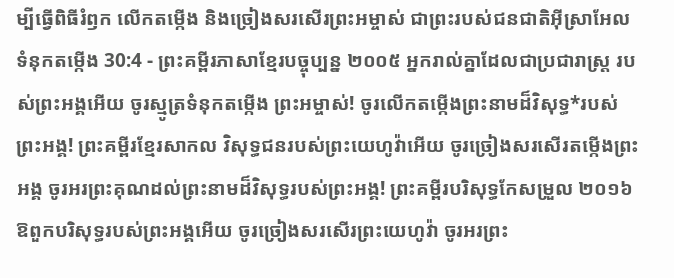ម្បីធ្វើពិធីរំឭក លើកតម្កើង និងច្រៀងសរសើរព្រះអម្ចាស់ ជាព្រះរបស់ជនជាតិអ៊ីស្រាអែល
ទំនុកតម្កើង 30:4 - ព្រះគម្ពីរភាសាខ្មែរបច្ចុប្បន្ន ២០០៥ អ្នករាល់គ្នាដែលជាប្រជារាស្ត្រ របស់ព្រះអង្គអើយ ចូរស្មូត្រទំនុកតម្កើង ព្រះអម្ចាស់! ចូរលើកតម្កើងព្រះនាមដ៏វិសុទ្ធ*របស់ព្រះអង្គ! ព្រះគម្ពីរខ្មែរសាកល វិសុទ្ធជនរបស់ព្រះយេហូវ៉ាអើយ ចូរច្រៀងសរសើរតម្កើងព្រះអង្គ ចូរអរព្រះគុណដល់ព្រះនាមដ៏វិសុទ្ធរបស់ព្រះអង្គ! ព្រះគម្ពីរបរិសុទ្ធកែសម្រួល ២០១៦ ឱពួកបរិសុទ្ធរបស់ព្រះអង្គអើយ ចូរច្រៀងសរសើរព្រះយេហូវ៉ា ចូរអរព្រះ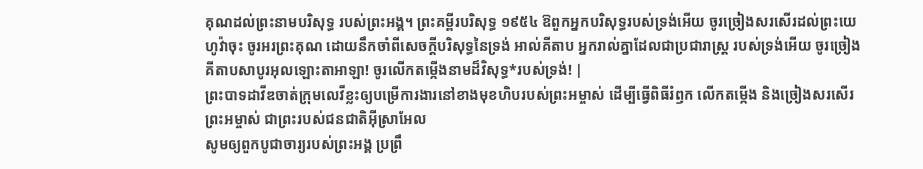គុណដល់ព្រះនាមបរិសុទ្ធ របស់ព្រះអង្គ។ ព្រះគម្ពីរបរិសុទ្ធ ១៩៥៤ ឱពួកអ្នកបរិសុទ្ធរបស់ទ្រង់អើយ ចូរច្រៀងសរសើរដល់ព្រះយេហូវ៉ាចុះ ចូរអរព្រះគុណ ដោយនឹកចាំពីសេចក្ដីបរិសុទ្ធនៃទ្រង់ អាល់គីតាប អ្នករាល់គ្នាដែលជាប្រជារាស្ត្រ របស់ទ្រង់អើយ ចូរច្រៀង គីតាបសាបូរអុលឡោះតាអាឡា! ចូរលើកតម្កើងនាមដ៏វិសុទ្ធ*របស់ទ្រង់! |
ព្រះបាទដាវីឌចាត់ក្រុមលេវីខ្លះឲ្យបម្រើការងារនៅខាងមុខហិបរបស់ព្រះអម្ចាស់ ដើម្បីធ្វើពិធីរំឭក លើកតម្កើង និងច្រៀងសរសើរព្រះអម្ចាស់ ជាព្រះរបស់ជនជាតិអ៊ីស្រាអែល
សូមឲ្យពួកបូជាចារ្យរបស់ព្រះអង្គ ប្រព្រឹ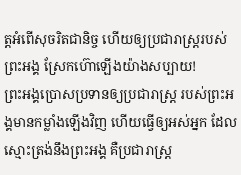ត្តអំពើសុចរិតជានិច្ច ហើយឲ្យប្រជារាស្ត្ររបស់ព្រះអង្គ ស្រែកហ៊ោឡើងយ៉ាងសប្បាយ!
ព្រះអង្គប្រោសប្រទានឲ្យប្រជារាស្ត្រ របស់ព្រះអង្គមានកម្លាំងឡើងវិញ ហើយធ្វើឲ្យអស់អ្នក ដែលស្មោះត្រង់នឹងព្រះអង្គ គឺប្រជារាស្ត្រ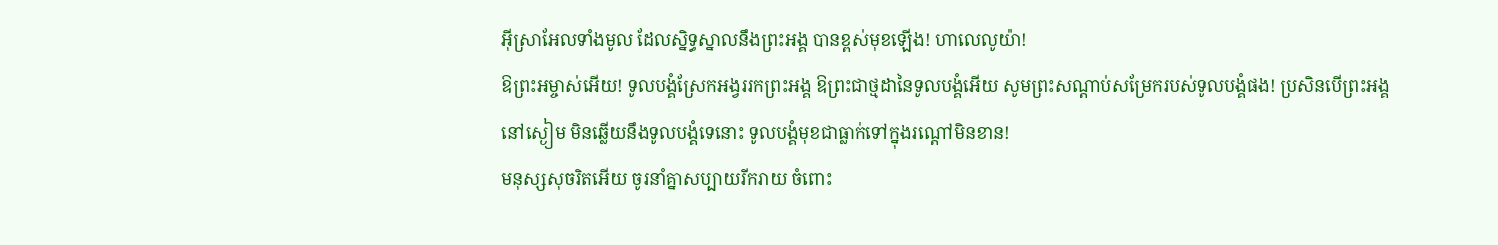អ៊ីស្រាអែលទាំងមូល ដែលស្និទ្ធស្នាលនឹងព្រះអង្គ បានខ្ពស់មុខឡើង! ហាលេលូយ៉ា!
ឱព្រះអម្ចាស់អើយ! ទូលបង្គំស្រែកអង្វររកព្រះអង្គ ឱព្រះជាថ្មដានៃទូលបង្គំអើយ សូមព្រះសណ្ដាប់សម្រែករបស់ទូលបង្គំផង! ប្រសិនបើព្រះអង្គនៅស្ងៀម មិនឆ្លើយនឹងទូលបង្គំទេនោះ ទូលបង្គំមុខជាធ្លាក់ទៅក្នុងរណ្ដៅមិនខាន!
មនុស្សសុចរិតអើយ ចូរនាំគ្នាសប្បាយរីករាយ ចំពោះ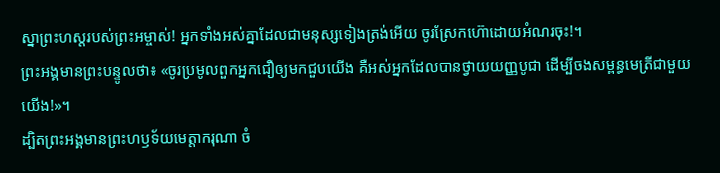ស្នាព្រះហស្ដរបស់ព្រះអម្ចាស់! អ្នកទាំងអស់គ្នាដែលជាមនុស្សទៀងត្រង់អើយ ចូរស្រែកហ៊ោដោយអំណរចុះ!។
ព្រះអង្គមានព្រះបន្ទូលថា៖ «ចូរប្រមូលពួកអ្នកជឿឲ្យមកជួបយើង គឺអស់អ្នកដែលបានថ្វាយយញ្ញបូជា ដើម្បីចងសម្ពន្ធមេត្រីជាមួយយើង!»។
ដ្បិតព្រះអង្គមានព្រះហឫទ័យមេត្តាករុណា ចំ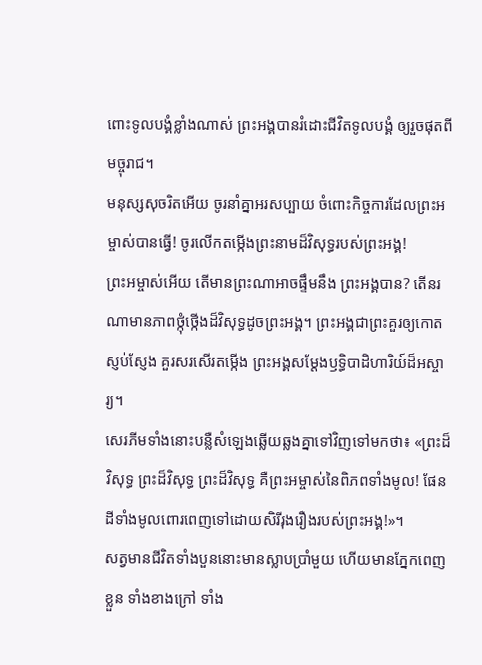ពោះទូលបង្គំខ្លាំងណាស់ ព្រះអង្គបានរំដោះជីវិតទូលបង្គំ ឲ្យរួចផុតពីមច្ចុរាជ។
មនុស្សសុចរិតអើយ ចូរនាំគ្នាអរសប្បាយ ចំពោះកិច្ចការដែលព្រះអម្ចាស់បានធ្វើ! ចូរលើកតម្កើងព្រះនាមដ៏វិសុទ្ធរបស់ព្រះអង្គ!
ព្រះអម្ចាស់អើយ តើមានព្រះណាអាចផ្ទឹមនឹង ព្រះអង្គបាន? តើនរណាមានភាពថ្កុំថ្កើងដ៏វិសុទ្ធដូចព្រះអង្គ។ ព្រះអង្គជាព្រះគួរឲ្យកោតស្ញប់ស្ញែង គួរសរសើរតម្កើង ព្រះអង្គសម្តែងឫទ្ធិបាដិហារិយ៍ដ៏អស្ចារ្យ។
សេរភីមទាំងនោះបន្លឺសំឡេងឆ្លើយឆ្លងគ្នាទៅវិញទៅមកថា៖ «ព្រះដ៏វិសុទ្ធ ព្រះដ៏វិសុទ្ធ ព្រះដ៏វិសុទ្ធ គឺព្រះអម្ចាស់នៃពិភពទាំងមូល! ផែនដីទាំងមូលពោរពេញទៅដោយសិរីរុងរឿងរបស់ព្រះអង្គ!»។
សត្វមានជីវិតទាំងបួននោះមានស្លាបប្រាំមួយ ហើយមានភ្នែកពេញខ្លួន ទាំងខាងក្រៅ ទាំង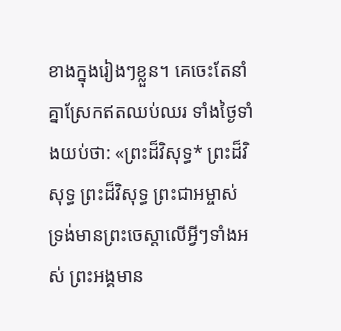ខាងក្នុងរៀងៗខ្លួន។ គេចេះតែនាំគ្នាស្រែកឥតឈប់ឈរ ទាំងថ្ងៃទាំងយប់ថា: «ព្រះដ៏វិសុទ្ធ* ព្រះដ៏វិសុទ្ធ ព្រះដ៏វិសុទ្ធ ព្រះជាអម្ចាស់ ទ្រង់មានព្រះចេស្ដាលើអ្វីៗទាំងអស់ ព្រះអង្គមាន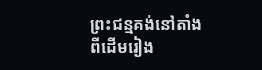ព្រះជន្មគង់នៅតាំងពីដើមរៀង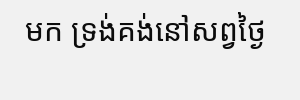មក ទ្រង់គង់នៅសព្វថ្ងៃ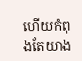ហើយកំពុងតែយាង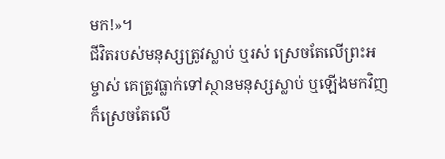មក!»។
ជីវិតរបស់មនុស្សត្រូវស្លាប់ ឬរស់ ស្រេចតែលើព្រះអម្ចាស់ គេត្រូវធ្លាក់ទៅស្ថានមនុស្សស្លាប់ ឬឡើងមកវិញ ក៏ស្រេចតែលើ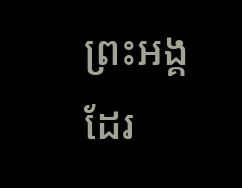ព្រះអង្គដែរ